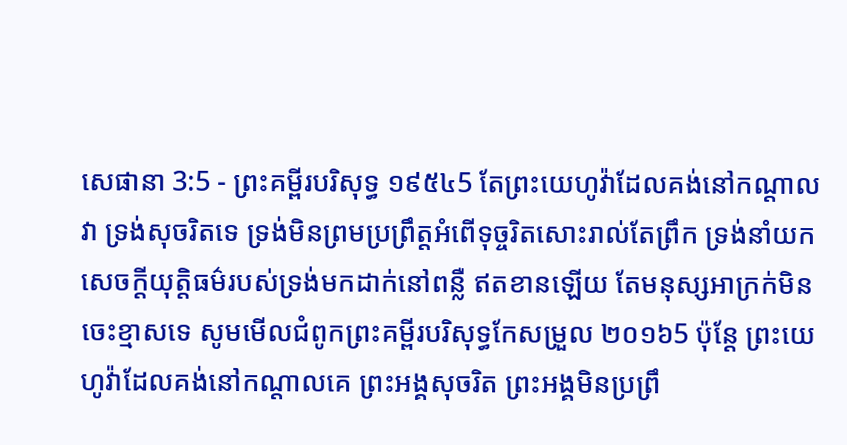សេផានា 3:5 - ព្រះគម្ពីរបរិសុទ្ធ ១៩៥៤5 តែព្រះយេហូវ៉ាដែលគង់នៅកណ្តាលវា ទ្រង់សុចរិតទេ ទ្រង់មិនព្រមប្រព្រឹត្តអំពើទុច្ចរិតសោះរាល់តែព្រឹក ទ្រង់នាំយកសេចក្ដីយុត្តិធម៌របស់ទ្រង់មកដាក់នៅពន្លឺ ឥតខានឡើយ តែមនុស្សអាក្រក់មិនចេះខ្មាសទេ សូមមើលជំពូកព្រះគម្ពីរបរិសុទ្ធកែសម្រួល ២០១៦5 ប៉ុន្ដែ ព្រះយេហូវ៉ាដែលគង់នៅកណ្ដាលគេ ព្រះអង្គសុចរិត ព្រះអង្គមិនប្រព្រឹ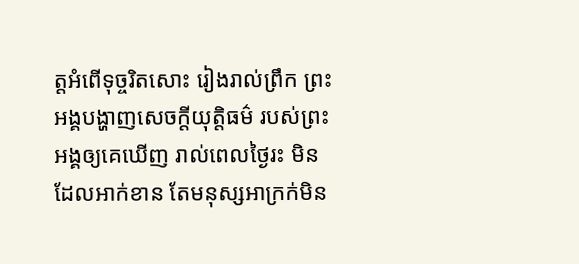ត្តអំពើទុច្ចរិតសោះ រៀងរាល់ព្រឹក ព្រះអង្គបង្ហាញសេចក្ដីយុត្តិធម៌ របស់ព្រះអង្គឲ្យគេឃើញ រាល់ពេលថ្ងៃរះ មិនដែលអាក់ខាន តែមនុស្សអាក្រក់មិន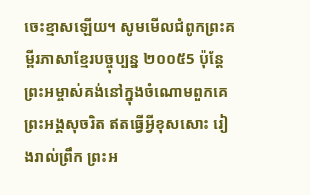ចេះខ្មាសឡើយ។ សូមមើលជំពូកព្រះគម្ពីរភាសាខ្មែរបច្ចុប្បន្ន ២០០៥5 ប៉ុន្តែ ព្រះអម្ចាស់គង់នៅក្នុងចំណោមពួកគេ ព្រះអង្គសុចរិត ឥតធ្វើអ្វីខុសសោះ រៀងរាល់ព្រឹក ព្រះអ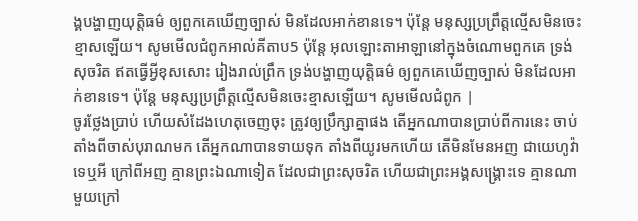ង្គបង្ហាញយុត្តិធម៌ ឲ្យពួកគេឃើញច្បាស់ មិនដែលអាក់ខានទេ។ ប៉ុន្តែ មនុស្សប្រព្រឹត្តល្មើសមិនចេះខ្មាសឡើយ។ សូមមើលជំពូកអាល់គីតាប5 ប៉ុន្តែ អុលឡោះតាអាឡានៅក្នុងចំណោមពួកគេ ទ្រង់សុចរិត ឥតធ្វើអ្វីខុសសោះ រៀងរាល់ព្រឹក ទ្រង់បង្ហាញយុត្តិធម៌ ឲ្យពួកគេឃើញច្បាស់ មិនដែលអាក់ខានទេ។ ប៉ុន្តែ មនុស្សប្រព្រឹត្តល្មើសមិនចេះខ្មាសឡើយ។ សូមមើលជំពូក |
ចូរថ្លែងប្រាប់ ហើយសំដែងហេតុចេញចុះ ត្រូវឲ្យប្រឹក្សាគ្នាផង តើអ្នកណាបានប្រាប់ពីការនេះ ចាប់តាំងពីចាស់បុរាណមក តើអ្នកណាបានទាយទុក តាំងពីយូរមកហើយ តើមិនមែនអញ ជាយេហូវ៉ា ទេឬអី ក្រៅពីអញ គ្មានព្រះឯណាទៀត ដែលជាព្រះសុចរិត ហើយជាព្រះអង្គសង្គ្រោះទេ គ្មានណាមួយក្រៅ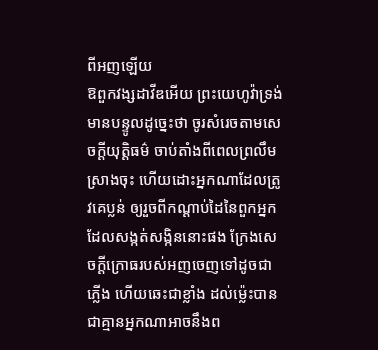ពីអញឡើយ
ឱពួកវង្សដាវីឌអើយ ព្រះយេហូវ៉ាទ្រង់មានបន្ទូលដូច្នេះថា ចូរសំរេចតាមសេចក្ដីយុត្តិធម៌ ចាប់តាំងពីពេលព្រលឹមស្រាងចុះ ហើយដោះអ្នកណាដែលត្រូវគេប្លន់ ឲ្យរួចពីកណ្តាប់ដៃនៃពួកអ្នកដែលសង្កត់សង្កិននោះផង ក្រែងសេចក្ដីក្រោធរបស់អញចេញទៅដូចជាភ្លើង ហើយឆេះជាខ្លាំង ដល់ម៉្លេះបានជាគ្មានអ្នកណាអាចនឹងព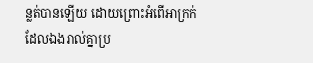ន្លត់បានឡើយ ដោយព្រោះអំពើអាក្រក់ដែលឯងរាល់គ្នាប្រ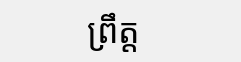ព្រឹត្ត